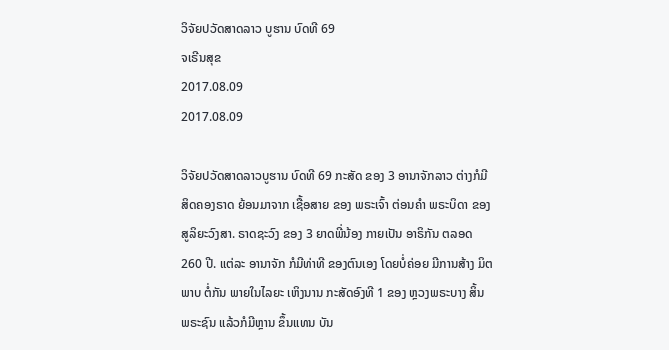ວິຈັຍປວັດສາດລາວ ບູຮານ ບົດທີ 69
ຈເຣີນສຸຂ
2017.08.09
2017.08.09

ວິຈັຍປວັດສາດລາວບູຮານ ບົດທີ 69 ກະສັດ ຂອງ 3 ອານາຈັກລາວ ຕ່າງກໍມີ ສິດຄອງຣາດ ຍ້ອນມາຈາກ ເຊື້ອສາຍ ຂອງ ພຣະເຈົ້າ ຕ່ອນຄຳ ພຣະບິດາ ຂອງ ສູລິຍະວົງສາ. ຣາດຊະວົງ ຂອງ 3 ຍາດພີ່ນ້ອງ ກາຍເປັນ ອາຣິກັນ ຕລອດ 260 ປີ. ແຕ່ລະ ອານາຈັກ ກໍມີທ່າທີ ຂອງຕົນເອງ ໂດຍບໍ່ຄ່ອຍ ມີການສ້າງ ມິຕພາບ ຕໍ່ກັນ ພາຍໃນໄລຍະ ເຫິງນານ ກະສັດອົງທີ 1 ຂອງ ຫຼວງພຣະບາງ ສິ້ນພຣະຊົນ ແລ້ວກໍມີຫຼານ ຂຶ້ນແທນ ບັນ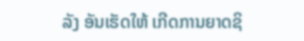ລັງ ອັນເຮັດໃຫ້ ເກີດການຍາດຊິ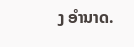ງ ອຳນາດ.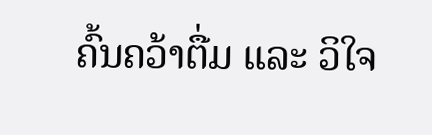ຄົ້ນຄວ້າຕື່ມ ແລະ ວິໃຈ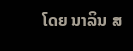ໂດຍ ນາລິນ ສ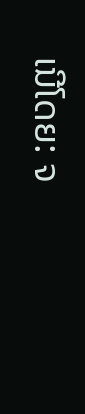ເນີໂດຍ: ຈ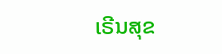ເຣີນສຸຂ